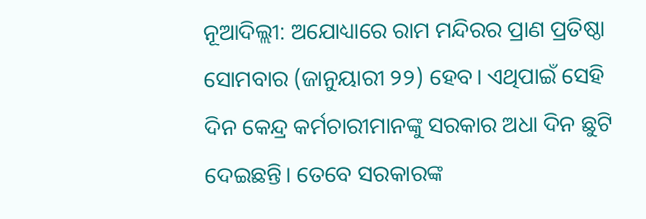ନୂଆଦିଲ୍ଲୀ: ଅଯୋଧ୍ୟାରେ ରାମ ମନ୍ଦିରର ପ୍ରାଣ ପ୍ରତିଷ୍ଠା ସୋମବାର (ଜାନୁୟାରୀ ୨୨) ହେବ। ଏଥିପାଇଁ ସେହି ଦିନ କେନ୍ଦ୍ର କର୍ମଚାରୀମାନଙ୍କୁ ସରକାର ଅଧା ଦିନ ଛୁଟି ଦେଇଛନ୍ତି। ତେବେ ସରକାରଙ୍କ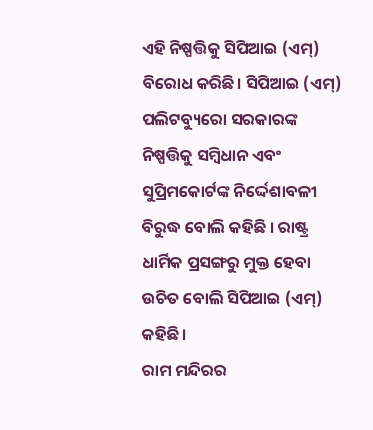ଏହି ନିଷ୍ପତ୍ତିକୁ ସିପିଆଇ (ଏମ୍) ବିରୋଧ କରିଛି। ସିପିଆଇ (ଏମ୍) ପଲିଟବ୍ୟୁରୋ ସରକାରଙ୍କ ନିଷ୍ପତ୍ତିକୁ ସମ୍ବିଧାନ ଏବଂ ସୁପ୍ରିମକୋର୍ଟଙ୍କ ନିର୍ଦ୍ଦେଶାବଳୀ ବିରୁଦ୍ଧ ବୋଲି କହିଛି । ରାଷ୍ଟ୍ର ଧାର୍ମିକ ପ୍ରସଙ୍ଗରୁ ମୁକ୍ତ ହେବା ଉଚିତ ବୋଲି ସିପିଆଇ (ଏମ୍) କହିଛି।
ରାମ ମନ୍ଦିରର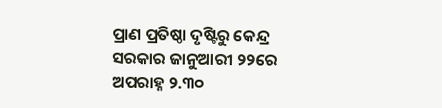ପ୍ରାଣ ପ୍ରତିଷ୍ଠା ଦୃଷ୍ଟିରୁ କେନ୍ଦ୍ର ସରକାର ଜାନୁଆରୀ ୨୨ରେ ଅପରାହ୍ନ ୨.୩୦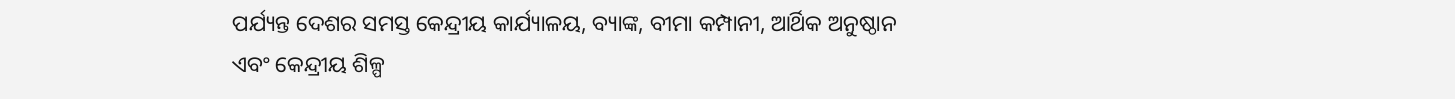ପର୍ଯ୍ୟନ୍ତ ଦେଶର ସମସ୍ତ କେନ୍ଦ୍ରୀୟ କାର୍ଯ୍ୟାଳୟ, ବ୍ୟାଙ୍କ, ବୀମା କମ୍ପାନୀ, ଆର୍ଥିକ ଅନୁଷ୍ଠାନ ଏବଂ କେନ୍ଦ୍ରୀୟ ଶିଳ୍ପ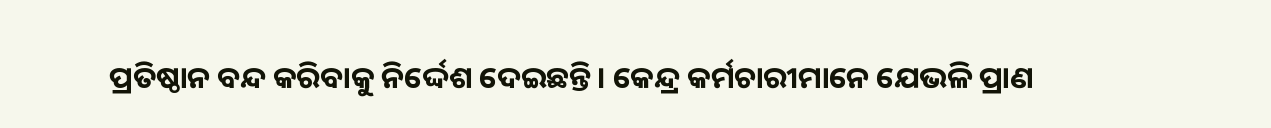ପ୍ରତିଷ୍ଠାନ ବନ୍ଦ କରିବାକୁ ନିର୍ଦ୍ଦେଶ ଦେଇଛନ୍ତି। କେନ୍ଦ୍ର କର୍ମଚାରୀମାନେ ଯେଭଳି ପ୍ରାଣ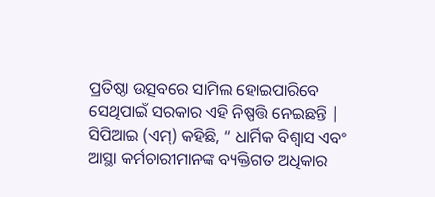ପ୍ରତିଷ୍ଠା ଉତ୍ସବରେ ସାମିଲ ହୋଇପାରିବେ ସେଥିପାଇଁ ସରକାର ଏହି ନିଷ୍ପତ୍ତି ନେଇଛନ୍ତି |
ସିପିଆଇ (ଏମ୍) କହିଛି, “ ଧାର୍ମିକ ବିଶ୍ୱାସ ଏବଂ ଆସ୍ଥା କର୍ମଚାରୀମାନଙ୍କ ବ୍ୟକ୍ତିଗତ ଅଧିକାର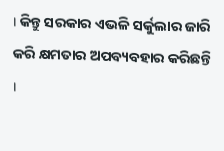। କିନ୍ତୁ ସରକାର ଏଭଳି ସର୍କୁଲାର ଜାରି କରି କ୍ଷମତାର ଅପବ୍ୟବହାର କରିଛନ୍ତି ।